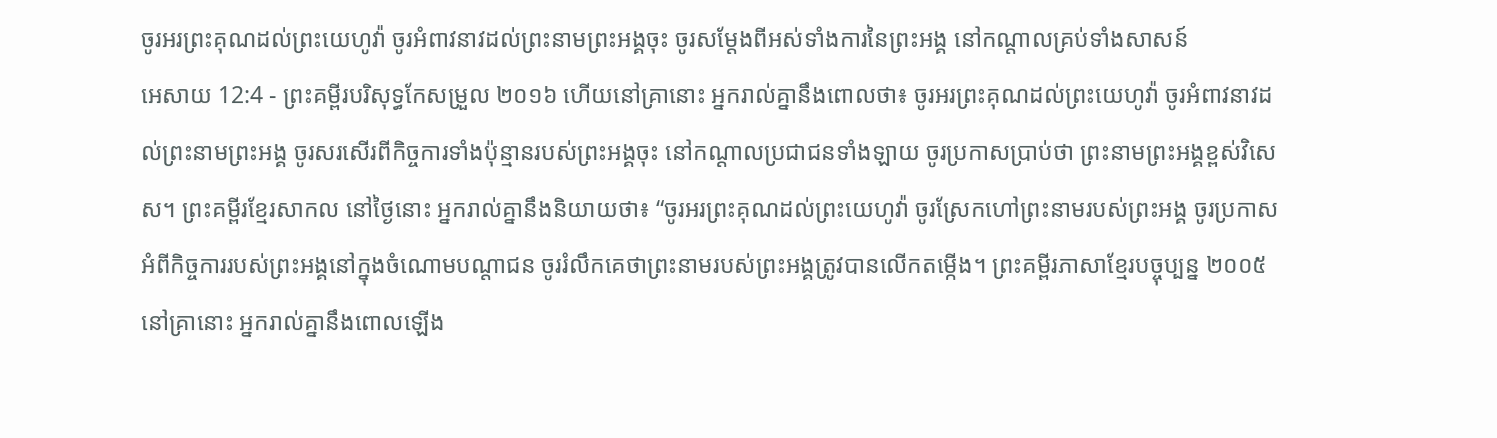ចូរអរព្រះគុណដល់ព្រះយេហូវ៉ា ចូរអំពាវនាវដល់ព្រះនាមព្រះអង្គចុះ ចូរសម្ដែងពីអស់ទាំងការនៃព្រះអង្គ នៅកណ្ដាលគ្រប់ទាំងសាសន៍
អេសាយ 12:4 - ព្រះគម្ពីរបរិសុទ្ធកែសម្រួល ២០១៦ ហើយនៅគ្រានោះ អ្នករាល់គ្នានឹងពោលថា៖ ចូរអរព្រះគុណដល់ព្រះយេហូវ៉ា ចូរអំពាវនាវដល់ព្រះនាមព្រះអង្គ ចូរសរសើរពីកិច្ចការទាំងប៉ុន្មានរបស់ព្រះអង្គចុះ នៅកណ្ដាលប្រជាជនទាំងឡាយ ចូរប្រកាសប្រាប់ថា ព្រះនាមព្រះអង្គខ្ពស់វិសេស។ ព្រះគម្ពីរខ្មែរសាកល នៅថ្ងៃនោះ អ្នករាល់គ្នានឹងនិយាយថា៖ “ចូរអរព្រះគុណដល់ព្រះយេហូវ៉ា ចូរស្រែកហៅព្រះនាមរបស់ព្រះអង្គ ចូរប្រកាសអំពីកិច្ចការរបស់ព្រះអង្គនៅក្នុងចំណោមបណ្ដាជន ចូររំលឹកគេថាព្រះនាមរបស់ព្រះអង្គត្រូវបានលើកតម្កើង។ ព្រះគម្ពីរភាសាខ្មែរបច្ចុប្បន្ន ២០០៥ នៅគ្រានោះ អ្នករាល់គ្នានឹងពោលឡើង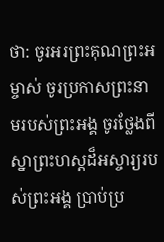ថា: ចូរអរព្រះគុណព្រះអម្ចាស់ ចូរប្រកាសព្រះនាមរបស់ព្រះអង្គ ចូរថ្លែងពីស្នាព្រះហស្ដដ៏អស្ចារ្យរបស់ព្រះអង្គ ប្រាប់ប្រ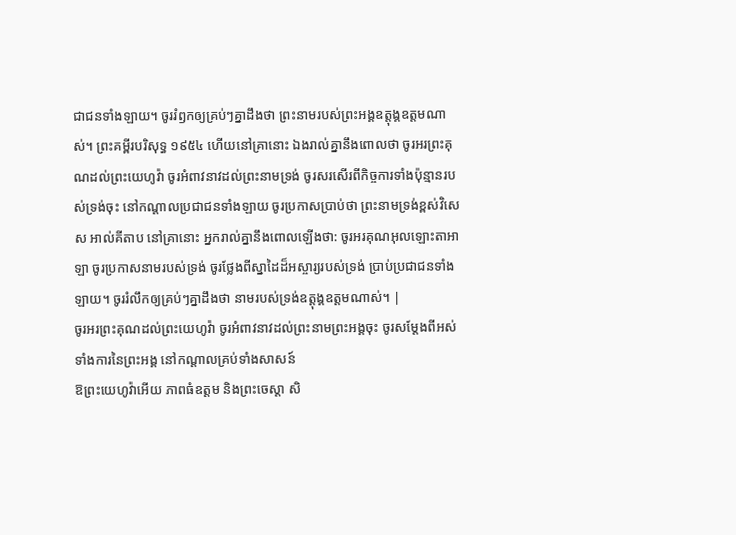ជាជនទាំងឡាយ។ ចូររំឭកឲ្យគ្រប់ៗគ្នាដឹងថា ព្រះនាមរបស់ព្រះអង្គឧត្ដុង្គឧត្ដមណាស់។ ព្រះគម្ពីរបរិសុទ្ធ ១៩៥៤ ហើយនៅគ្រានោះ ឯងរាល់គ្នានឹងពោលថា ចូរអរព្រះគុណដល់ព្រះយេហូវ៉ា ចូរអំពាវនាវដល់ព្រះនាមទ្រង់ ចូរសរសើរពីកិច្ចការទាំងប៉ុន្មានរបស់ទ្រង់ចុះ នៅកណ្តាលប្រជាជនទាំងឡាយ ចូរប្រកាសប្រាប់ថា ព្រះនាមទ្រង់ខ្ពស់វិសេស អាល់គីតាប នៅគ្រានោះ អ្នករាល់គ្នានឹងពោលឡើងថា: ចូរអរគុណអុលឡោះតាអាឡា ចូរប្រកាសនាមរបស់ទ្រង់ ចូរថ្លែងពីស្នាដៃដ៏អស្ចារ្យរបស់ទ្រង់ ប្រាប់ប្រជាជនទាំងឡាយ។ ចូររំលឹកឲ្យគ្រប់ៗគ្នាដឹងថា នាមរបស់ទ្រង់ឧត្ដុង្គឧត្ដមណាស់។ |
ចូរអរព្រះគុណដល់ព្រះយេហូវ៉ា ចូរអំពាវនាវដល់ព្រះនាមព្រះអង្គចុះ ចូរសម្ដែងពីអស់ទាំងការនៃព្រះអង្គ នៅកណ្ដាលគ្រប់ទាំងសាសន៍
ឱព្រះយេហូវ៉ាអើយ ភាពធំឧត្ដម និងព្រះចេស្តា សិ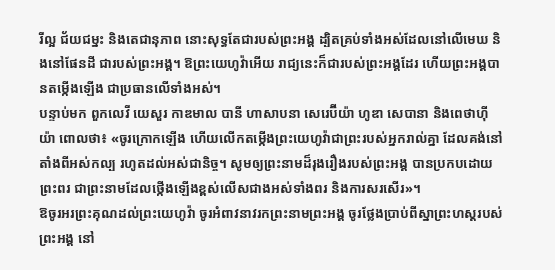រីល្អ ជ័យជម្នះ និងតេជានុភាព នោះសុទ្ធតែជារបស់ព្រះអង្គ ដ្បិតគ្រប់ទាំងអស់ដែលនៅលើមេឃ និងនៅផែនដី ជារបស់ព្រះអង្គ។ ឱព្រះយេហូវ៉ាអើយ រាជ្យនេះក៏ជារបស់ព្រះអង្គដែរ ហើយព្រះអង្គបានតម្កើងឡើង ជាប្រធានលើទាំងអស់។
បន្ទាប់មក ពួកលេវី យេសួរ កាឌមាល បានី ហាសាបនា សេរេប៊ីយ៉ា ហូឌា សេបានា និងពេថាហ៊ីយ៉ា ពោលថា៖ «ចូរក្រោកឡើង ហើយលើកតម្កើងព្រះយេហូវ៉ាជាព្រះរបស់អ្នករាល់គ្នា ដែលគង់នៅតាំងពីអស់កល្ប រហូតដល់អស់ជានិច្ច។ សូមឲ្យព្រះនាមដ៏រុងរឿងរបស់ព្រះអង្គ បានប្រកបដោយព្រះពរ ជាព្រះនាមដែលថ្កើងឡើងខ្ពស់លើសជាងអស់ទាំងពរ និងការសរសើរ»។
ឱចូរអរព្រះគុណដល់ព្រះយេហូវ៉ា ចូរអំពាវនាវរកព្រះនាមព្រះអង្គ ចូរថ្លែងប្រាប់ពីស្នាព្រះហស្ដរបស់ព្រះអង្គ នៅ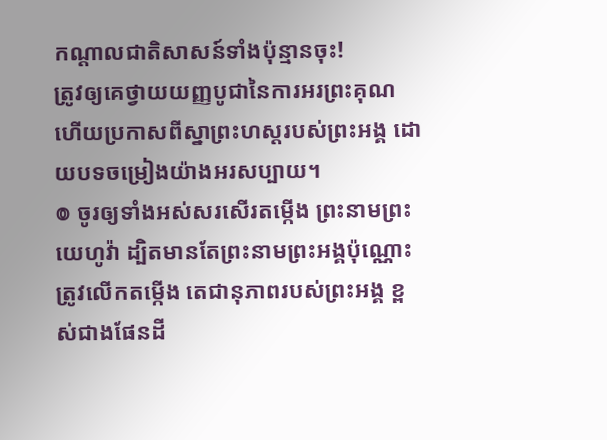កណ្ដាលជាតិសាសន៍ទាំងប៉ុន្មានចុះ!
ត្រូវឲ្យគេថ្វាយយញ្ញបូជានៃការអរព្រះគុណ ហើយប្រកាសពីស្នាព្រះហស្ដរបស់ព្រះអង្គ ដោយបទចម្រៀងយ៉ាងអរសប្បាយ។
៙ ចូរឲ្យទាំងអស់សរសើរតម្កើង ព្រះនាមព្រះយេហូវ៉ា ដ្បិតមានតែព្រះនាមព្រះអង្គប៉ុណ្ណោះ ត្រូវលើកតម្កើង តេជានុភាពរបស់ព្រះអង្គ ខ្ពស់ជាងផែនដី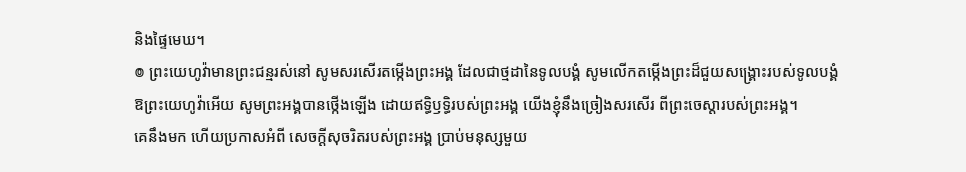និងផ្ទៃមេឃ។
៙ ព្រះយេហូវ៉ាមានព្រះជន្មរស់នៅ សូមសរសើរតម្កើងព្រះអង្គ ដែលជាថ្មដានៃទូលបង្គំ សូមលើកតម្កើងព្រះដ៏ជួយសង្គ្រោះរបស់ទូលបង្គំ
ឱព្រះយេហូវ៉ាអើយ សូមព្រះអង្គបានថ្កើងឡើង ដោយឥទ្ធិឫទ្ធិរបស់ព្រះអង្គ យើងខ្ញុំនឹងច្រៀងសរសើរ ពីព្រះចេស្តារបស់ព្រះអង្គ។
គេនឹងមក ហើយប្រកាសអំពី សេចក្ដីសុចរិតរបស់ព្រះអង្គ ប្រាប់មនុស្សមួយ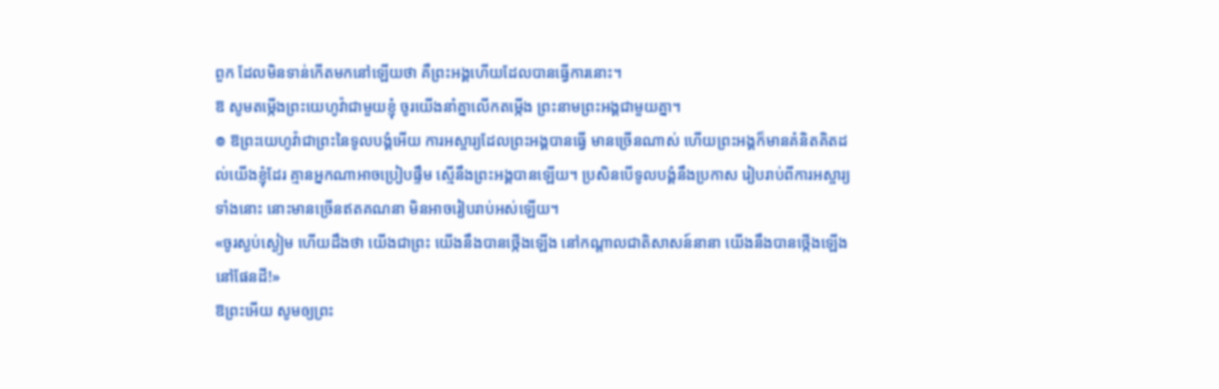ពួក ដែលមិនទាន់កើតមកនៅឡើយថា គឺព្រះអង្គហើយដែលបានធ្វើការនោះ។
ឱ សូមតម្កើងព្រះយេហូវ៉ាជាមួយខ្ញុំ ចូរយើងនាំគ្នាលើកតម្កើង ព្រះនាមព្រះអង្គជាមួយគ្នា។
៙ ឱព្រះយេហូវ៉ាជាព្រះនៃទូលបង្គំអើយ ការអស្ចារ្យដែលព្រះអង្គបានធ្វើ មានច្រើនណាស់ ហើយព្រះអង្គក៏មានគំនិតគិតដល់យើងខ្ញុំដែរ គ្មានអ្នកណាអាចប្រៀបផ្ទឹម ស្មើនឹងព្រះអង្គបានឡើយ។ ប្រសិនបើទូលបង្គំនឹងប្រកាស រៀបរាប់ពីការអស្ចារ្យទាំងនោះ នោះមានច្រើនឥតគណនា មិនអាចរៀបរាប់អស់ឡើយ។
«ចូរស្ងប់ស្ងៀម ហើយដឹងថា យើងជាព្រះ យើងនឹងបានថ្កើងឡើង នៅកណ្ដាលជាតិសាសន៍នានា យើងនឹងបានថ្កើងឡើងនៅផែនដី!»
ឱព្រះអើយ សូមឲ្យព្រះ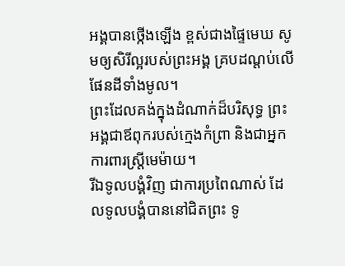អង្គបានថ្កើងឡើង ខ្ពស់ជាងផ្ទៃមេឃ សូមឲ្យសិរីល្អរបស់ព្រះអង្គ គ្របដណ្ដប់លើផែនដីទាំងមូល។
ព្រះដែលគង់ក្នុងដំណាក់ដ៏បរិសុទ្ធ ព្រះអង្គជាឪពុករបស់ក្មេងកំព្រា និងជាអ្នកការពារស្ត្រីមេម៉ាយ។
រីឯទូលបង្គំវិញ ជាការប្រពៃណាស់ ដែលទូលបង្គំបាននៅជិតព្រះ ទូ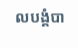លបង្គំបា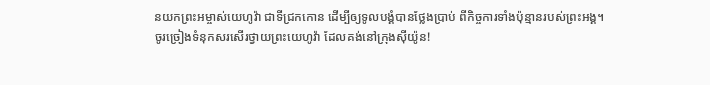នយកព្រះអម្ចាស់យេហូវ៉ា ជាទីជ្រកកោន ដើម្បីឲ្យទូលបង្គំបានថ្លែងប្រាប់ ពីកិច្ចការទាំងប៉ុន្មានរបស់ព្រះអង្គ។
ចូរច្រៀងទំនុកសរសើរថ្វាយព្រះយេហូវ៉ា ដែលគង់នៅក្រុងស៊ីយ៉ូន!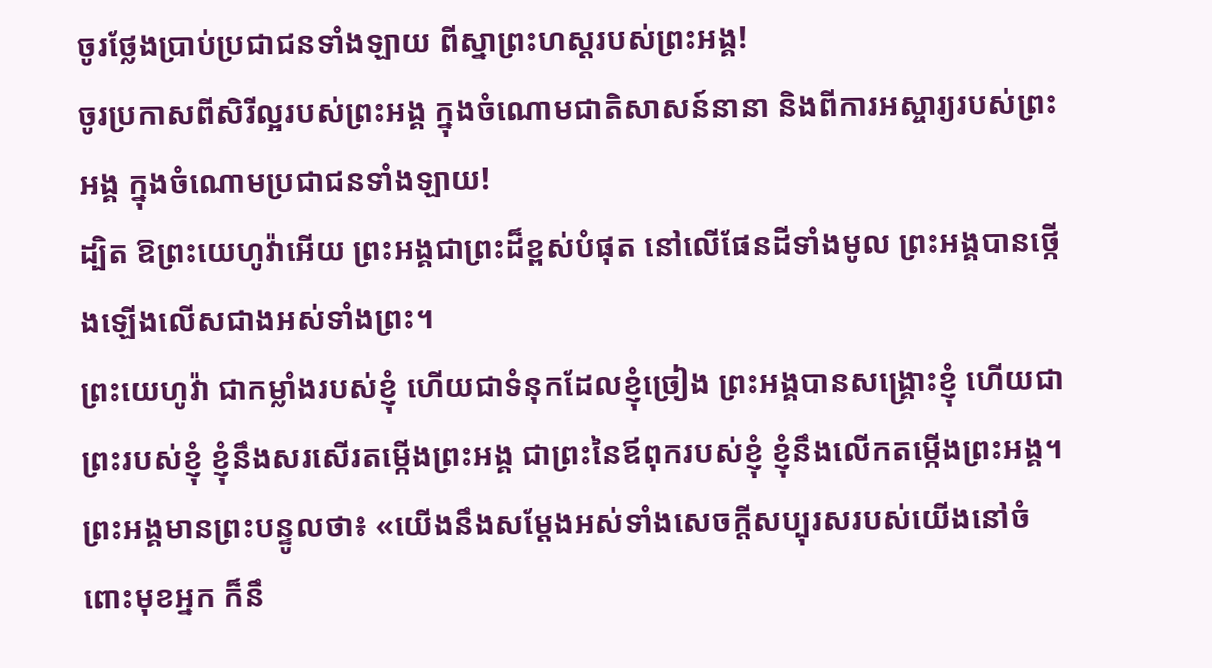ចូរថ្លែងប្រាប់ប្រជាជនទាំងឡាយ ពីស្នាព្រះហស្តរបស់ព្រះអង្គ!
ចូរប្រកាសពីសិរីល្អរបស់ព្រះអង្គ ក្នុងចំណោមជាតិសាសន៍នានា និងពីការអស្ចារ្យរបស់ព្រះអង្គ ក្នុងចំណោមប្រជាជនទាំងឡាយ!
ដ្បិត ឱព្រះយេហូវ៉ាអើយ ព្រះអង្គជាព្រះដ៏ខ្ពស់បំផុត នៅលើផែនដីទាំងមូល ព្រះអង្គបានថ្កើងឡើងលើសជាងអស់ទាំងព្រះ។
ព្រះយេហូវ៉ា ជាកម្លាំងរបស់ខ្ញុំ ហើយជាទំនុកដែលខ្ញុំច្រៀង ព្រះអង្គបានសង្គ្រោះខ្ញុំ ហើយជាព្រះរបស់ខ្ញុំ ខ្ញុំនឹងសរសើរតម្កើងព្រះអង្គ ជាព្រះនៃឪពុករបស់ខ្ញុំ ខ្ញុំនឹងលើកតម្កើងព្រះអង្គ។
ព្រះអង្គមានព្រះបន្ទូលថា៖ «យើងនឹងសម្ដែងអស់ទាំងសេចក្ដីសប្បុរសរបស់យើងនៅចំពោះមុខអ្នក ក៏នឹ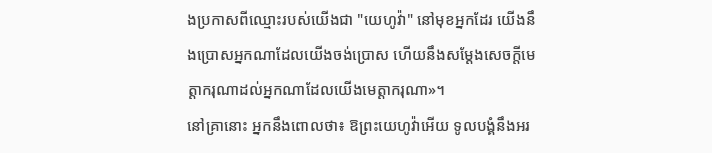ងប្រកាសពីឈ្មោះរបស់យើងជា "យេហូវ៉ា" នៅមុខអ្នកដែរ យើងនឹងប្រោសអ្នកណាដែលយើងចង់ប្រោស ហើយនឹងសម្ដែងសេចក្ដីមេត្តាករុណាដល់អ្នកណាដែលយើងមេត្តាករុណា»។
នៅគ្រានោះ អ្នកនឹងពោលថា៖ ឱព្រះយេហូវ៉ាអើយ ទូលបង្គំនឹងអរ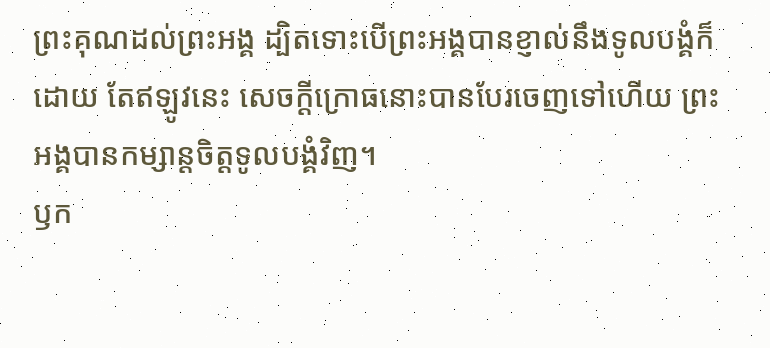ព្រះគុណដល់ព្រះអង្គ ដ្បិតទោះបើព្រះអង្គបានខ្ញាល់នឹងទូលបង្គំក៏ដោយ តែឥឡូវនេះ សេចក្ដីក្រោធនោះបានបែរចេញទៅហើយ ព្រះអង្គបានកម្សាន្តចិត្តទូលបង្គំវិញ។
ឫក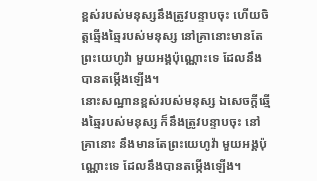ខ្ពស់របស់មនុស្សនឹងត្រូវបន្ទាបចុះ ហើយចិត្តឆ្មើងឆ្មៃរបស់មនុស្ស នៅគ្រានោះមានតែព្រះយេហូវ៉ា មួយអង្គប៉ុណ្ណោះទេ ដែលនឹងបានតម្កើងឡើង។
នោះសណ្ឋានខ្ពស់របស់មនុស្ស ឯសេចក្ដីឆ្មើងឆ្មៃរបស់មនុស្ស ក៏នឹងត្រូវបន្ទាបចុះ នៅគ្រានោះ នឹងមានតែព្រះយេហូវ៉ា មួយអង្គប៉ុណ្ណោះទេ ដែលនឹងបានតម្កើងឡើង។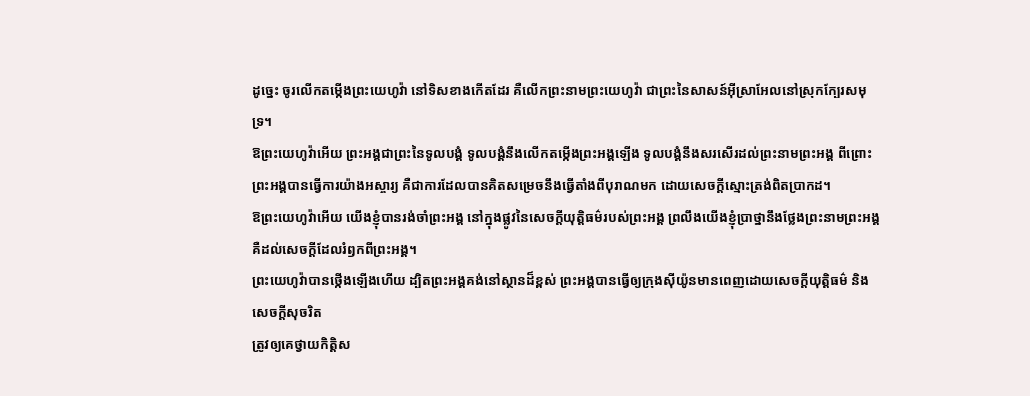ដូច្នេះ ចូរលើកតម្កើងព្រះយេហូវ៉ា នៅទិសខាងកើតដែរ គឺលើកព្រះនាមព្រះយេហូវ៉ា ជាព្រះនៃសាសន៍អ៊ីស្រាអែលនៅស្រុកក្បែរសមុទ្រ។
ឱព្រះយេហូវ៉ាអើយ ព្រះអង្គជាព្រះនៃទូលបង្គំ ទូលបង្គំនឹងលើកតម្កើងព្រះអង្គឡើង ទូលបង្គំនឹងសរសើរដល់ព្រះនាមព្រះអង្គ ពីព្រោះព្រះអង្គបានធ្វើការយ៉ាងអស្ចារ្យ គឺជាការដែលបានគិតសម្រេចនឹងធ្វើតាំងពីបុរាណមក ដោយសេចក្ដីស្មោះត្រង់ពិតប្រាកដ។
ឱព្រះយេហូវ៉ាអើយ យើងខ្ញុំបានរង់ចាំព្រះអង្គ នៅក្នុងផ្លូវនៃសេចក្ដីយុត្តិធម៌របស់ព្រះអង្គ ព្រលឹងយើងខ្ញុំប្រាថ្នានឹងថ្លែងព្រះនាមព្រះអង្គ គឺដល់សេចក្ដីដែលរំឭកពីព្រះអង្គ។
ព្រះយេហូវ៉ាបានថ្កើងឡើងហើយ ដ្បិតព្រះអង្គគង់នៅស្ថានដ៏ខ្ពស់ ព្រះអង្គបានធ្វើឲ្យក្រុងស៊ីយ៉ូនមានពេញដោយសេចក្ដីយុត្តិធម៌ និងសេចក្ដីសុចរិត
ត្រូវឲ្យគេថ្វាយកិត្តិស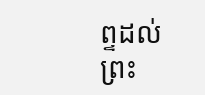ព្ទដល់ព្រះ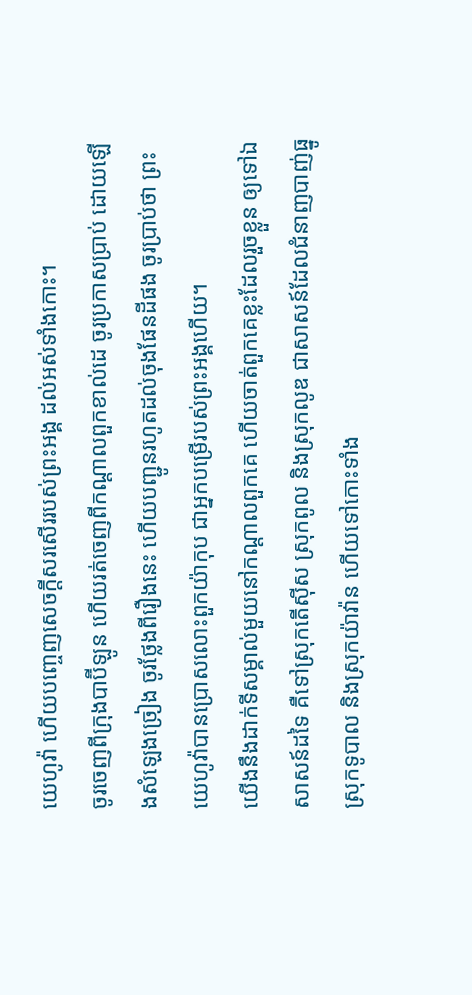យេហូវ៉ា ហើយបញ្ចេញសេចក្ដីសរសើររបស់ព្រះអង្គ ដល់អស់ទាំងកោះ។
ចូរចេញពីក្រុងបាប៊ីឡូន ហើយរត់ចេញពីកណ្ដាលពួកខាល់ដេ ចូរប្រកាសប្រាប់ ដោយឡើងសំឡេងច្រៀង ចូរថ្លែងពីរឿងនេះ ហើយបញ្ជូនរហូតដល់ចុងផែនដីផង ចូរប្រាប់ថា ព្រះយេហូវ៉ាបានប្រោសលោះពួកយ៉ាកុប ជាអ្នកបម្រើរបស់ព្រះអង្គហើយ។
យើងនឹងដាក់ទីសម្គាល់មួយនៅកណ្ដាលពួកគេ ហើយចាត់ពួកគេខ្លះដែលរួចខ្លួន ឲ្យទៅឯសាសន៍ដទៃ គឺទៅស្រុកតើស៊ីស ស្រុកពូល និងស្រុកលូឌ ជាសាសន៍ដែលជំនាញបាញ់ធ្នូ ស្រុកទូបាល និងស្រុកយ៉ាវ៉ាន ហើយទៅកោះទាំង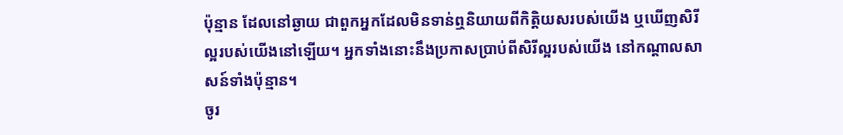ប៉ុន្មាន ដែលនៅឆ្ងាយ ជាពួកអ្នកដែលមិនទាន់ឮនិយាយពីកិត្តិយសរបស់យើង ឬឃើញសិរីល្អរបស់យើងនៅឡើយ។ អ្នកទាំងនោះនឹងប្រកាសប្រាប់ពីសិរីល្អរបស់យើង នៅកណ្ដាលសាសន៍ទាំងប៉ុន្មាន។
ចូរ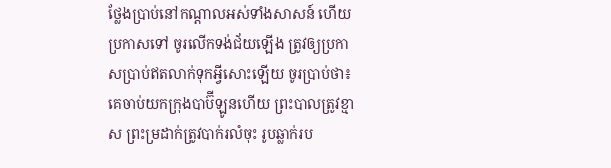ថ្លែងប្រាប់នៅកណ្ដាលអស់ទាំងសាសន៍ ហើយប្រកាសទៅ ចូរលើកទង់ជ័យឡើង ត្រូវឲ្យប្រកាសប្រាប់ឥតលាក់ទុកអ្វីសោះឡើយ ចូរប្រាប់ថា៖ គេចាប់យកក្រុងបាប៊ីឡូនហើយ ព្រះបាលត្រូវខ្មាស ព្រះម្រដាក់ត្រូវបាក់រលំចុះ រូបឆ្លាក់រប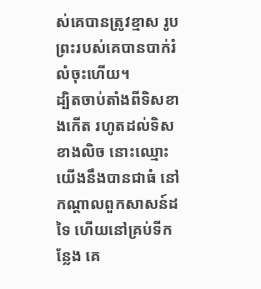ស់គេបានត្រូវខ្មាស រូបព្រះរបស់គេបានបាក់រំលំចុះហើយ។
ដ្បិតចាប់តាំងពីទិសខាងកើត រហូតដល់ទិសខាងលិច នោះឈ្មោះយើងនឹងបានជាធំ នៅកណ្ដាលពួកសាសន៍ដទៃ ហើយនៅគ្រប់ទីកន្លែង គេ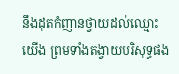នឹងដុតកំញានថ្វាយដល់ឈ្មោះយើង ព្រមទាំងតង្វាយបរិសុទ្ធផង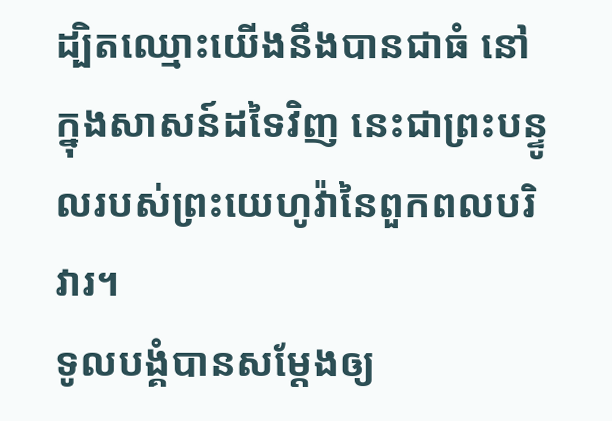ដ្បិតឈ្មោះយើងនឹងបានជាធំ នៅក្នុងសាសន៍ដទៃវិញ នេះជាព្រះបន្ទូលរបស់ព្រះយេហូវ៉ានៃពួកពលបរិវារ។
ទូលបង្គំបានសម្តែងឲ្យ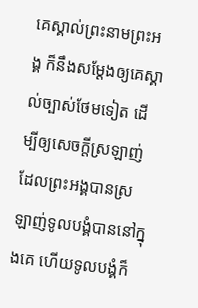គេស្គាល់ព្រះនាមព្រះអង្គ ក៏នឹងសម្តែងឲ្យគេស្គាល់ច្បាស់ថែមទៀត ដើម្បីឲ្យសេចក្តីស្រឡាញ់ ដែលព្រះអង្គបានស្រឡាញ់ទូលបង្គំបាននៅក្នុងគេ ហើយទូលបង្គំក៏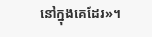នៅក្នុងគេដែរ»។